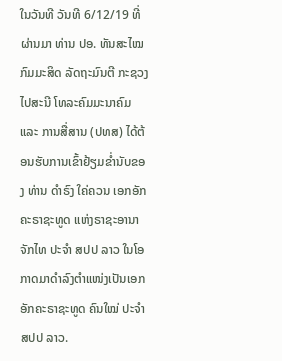ໃນວັນທີ ວັນທີ 6/12/19 ທີ່ຜ່ານມາ ທ່ານ ປອ. ທັນສະໄໝ ກົມມະສິດ ລັດຖະມົນຕີ ກະຊວງ ໄປສະນີ ໂທລະຄົມມະນາຄົມ ແລະ ການສື່ສານ (ປທສ) ໄດ້ຕ້ອນຮັບການເຂົ້າຢ້ຽມຂໍ່ານັບຂອງ ທ່ານ ດໍາຣົງ ໃຄ່ຄວນ ເອກອັກຄະຣາຊະທູດ ແຫ່ງຣາຊະອານາຈັກໄທ ປະຈໍາ ສປປ ລາວ ໃນໂອກາດມາດໍາລົງຕໍາແໜ່ງເປັນເອກອັກຄະຣາຊະທູດ ຄົນໃໝ່ ປະຈໍາ ສປປ ລາວ.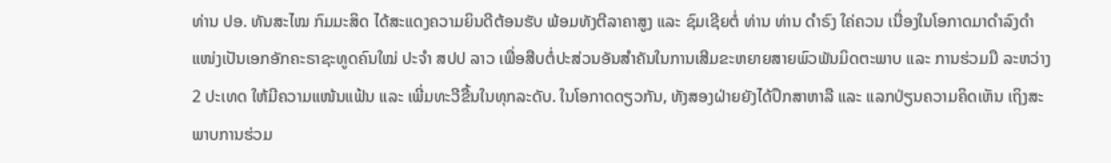ທ່ານ ປອ. ທັນສະໄໝ ກົມມະສິດ ໄດ້ສະແດງຄວາມຍິນດີຕ້ອນຮັບ ພ້ອມທັງຕີລາຄາສູງ ແລະ ຊົມເຊີຍຕໍ່ ທ່ານ ທ່ານ ດໍາຣົງ ໃຄ່ຄວນ ເນື່ອງໃນໂອກາດມາດໍາລົງດໍາແໜ່ງເປັນເອກອັກຄະຣາຊະທູດຄົນໃໝ່ ປະຈໍາ ສປປ ລາວ ເພື່ອສືບຕໍ່ປະສ່ວນອັນສຳຄັນໃນການເສີມຂະຫຍາຍສາຍພົວພັນມິດຕະພາບ ແລະ ການຮ່ວມມື ລະຫວ່າງ 2 ປະເທດ ໃຫ້ມີຄວາມແໜ້ນແຟ້ນ ແລະ ເພີ່ມທະວີຂື້ນໃນທຸກລະດັບ. ໃນໂອກາດດຽວກັນ, ທັງສອງຝ່າຍຍັງໄດ້ປຶກສາຫາລື ແລະ ແລກປ່ຽນຄວາມຄິດເຫັນ ເຖິງສະພາບການຮ່ວມ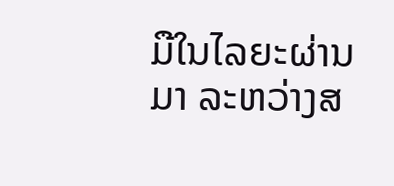ມືໃນໄລຍະຜ່ານມາ ລະຫວ່າງສ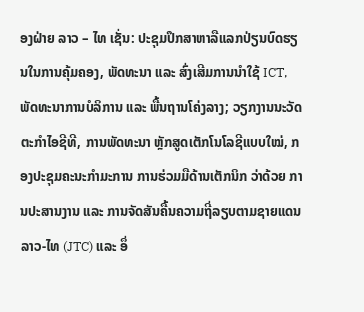ອງຝ່າຍ ລາວ – ໄທ ເຊັ່ນ: ປະຊຸມປຶກສາຫາລືແລກປ່ຽນບົດຮຽນໃນການຄຸ້ມຄອງ, ພັດທະນາ ແລະ ສົ່ງເສີມການນຳໃຊ້ ICT, ພັດທະນາການບໍລິການ ແລະ ພື້ນຖານໂຄ່ງລາງ; ວຽກງານນະວັດຕະກຳໄອຊີທີ, ການພັດທະນາ ຫຼັກສູດເຕັກໂນໂລຊີແບບໃໝ່, ກອງປະຊຸມຄະນະກຳມະການ ການຮ່ວມມືດ້ານເຕັກນິກ ວ່າດ້ວຍ ການປະສານງານ ແລະ ການຈັດສັນຄື້ນຄວາມຖີ່ລຽບຕາມຊາຍແດນ ລາວ-ໄທ (JTC) ແລະ ອຶ່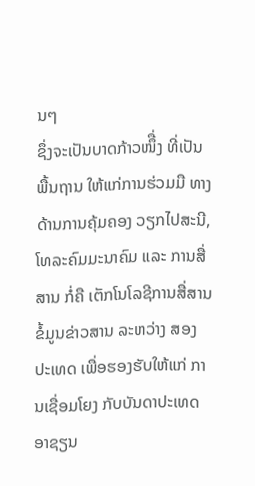ນໆ
ຊຶ່ງຈະເປັນບາດກ້າວໜຶື່ງ ທີ່ເປັນພື້ນຖານ ໃຫ້ແກ່ການຮ່ວມມື ທາງດ້ານການຄຸ້ມຄອງ ວຽກໄປສະນີ, ໂທລະຄົມມະນາຄົມ ແລະ ການສື່ສານ ກໍ່ຄື ເຕັກໂນໂລຊີການສື່ສານຂໍ້ມູນຂ່າວສານ ລະຫວ່າງ ສອງປະເທດ ເພື່ອຮອງຮັບໃຫ້ແກ່ ການເຊື່ອມໂຍງ ກັບບັນດາປະເທດອາຊຽນ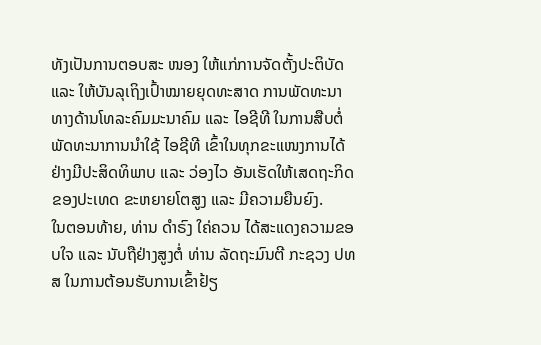ທັງເປັນການຕອບສະ ໜອງ ໃຫ້ແກ່ການຈັດຕັ້ງປະຕິບັດ ແລະ ໃຫ້ບັນລຸເຖິງເປົ້າໝາຍຍຸດທະສາດ ການພັດທະນາ ທາງດ້ານໂທລະຄົມມະນາຄົມ ແລະ ໄອຊີທີ ໃນການສືບຕໍ່ພັດທະນາການນໍາໃຊ້ ໄອຊີທີ ເຂົ້າໃນທຸກຂະແໜງການໄດ້ຢ່າງມີປະສິດທິພາບ ແລະ ວ່ອງໄວ ອັນເຮັດໃຫ້ເສດຖະກິດຂອງປະເທດ ຂະຫຍາຍໂຕສູງ ແລະ ມີຄວາມຍືນຍົງ.
ໃນຕອນທ້າຍ, ທ່ານ ດໍາຣົງ ໃຄ່ຄວນ ໄດ້ສະແດງຄວາມຂອບໃຈ ແລະ ນັບຖືຢ່າງສູງຕໍ່ ທ່ານ ລັດຖະມົນຕີ ກະຊວງ ປທສ ໃນການຕ້ອນຮັບການເຂົ້າຢ້ຽ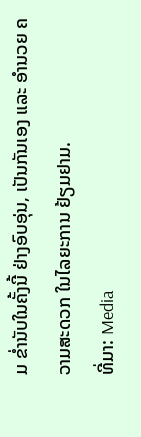ມ ຂໍ່ານັບໃນຄັ້ງນີ້ ຢ່າງອົບອຸ່ນ, ເປັນກັນເອງ ແລະ ອຳນວຍ ຄວາມສະດວກ ໃນໄລຍະການ ຢ້ຽມຢາມ.
ທີ່ມາ: Media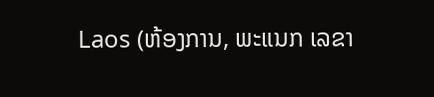Laos (ຫ້ອງການ, ພະແນກ ເລຂາ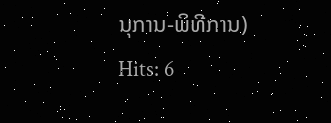ນຸການ-ພິທີການ)
Hits: 6